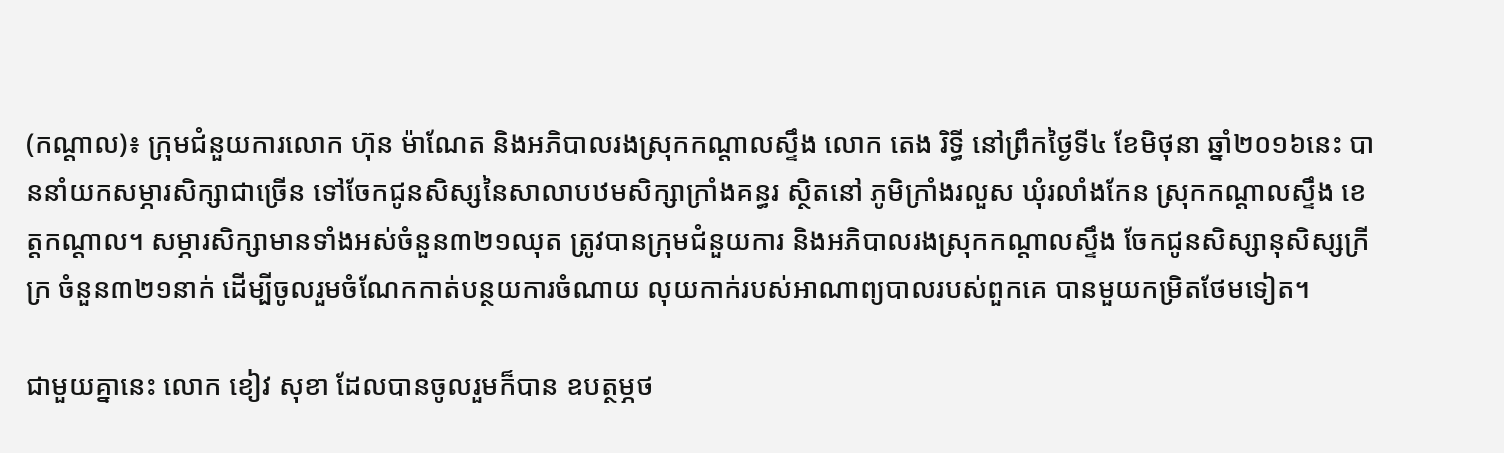(កណ្តាល)៖ ក្រុមជំនួយការលោក ហ៊ុន ម៉ាណែត និងអភិបាលរងស្រុកកណ្តាលស្ទឹង លោក តេង រិទ្ធី នៅព្រឹកថ្ងៃទី៤ ខែមិថុនា ឆ្នាំ២០១៦នេះ បាននាំយកសម្ភារសិក្សាជាច្រើន ទៅចែកជូនសិស្សនៃសាលាបឋមសិក្សាក្រាំងគន្ធរ ស្ថិតនៅ ភូមិក្រាំងរលួស ឃុំរលាំងកែន ស្រុកកណ្តាលស្ទឹង ខេត្តកណ្តាល។ សម្ភារសិក្សាមានទាំងអស់ចំនួន៣២១ឈុត ត្រូវបានក្រុមជំនួយការ និងអភិបាលរងស្រុកកណ្តាលស្ទឹង ចែកជូនសិស្សានុសិស្សក្រីក្រ ចំនួន៣២១នាក់ ដើម្បីចូលរួមចំណែកកាត់បន្ថយការចំណាយ លុយកាក់របស់អាណាព្យបាលរបស់ពួកគេ បានមួយកម្រិតថែមទៀត។

ជាមួយគ្នានេះ លោក ខៀវ សុខា ដែលបានចូលរួមក៏បាន ឧបត្ថម្ភថ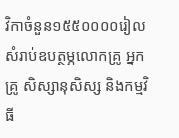វិកាចំនួន១៥៥០០០០រៀល សំរាប់ឧបត្ថម្ភលោកគ្រូ អ្នកគ្រូ សិស្សានុសិស្ស និងកម្មវិធី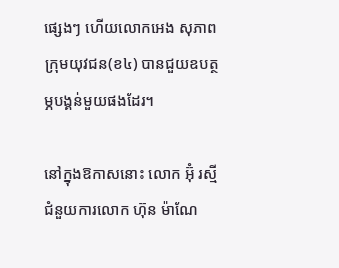ផ្សេងៗ ហើយលោកអេង សុភាព ក្រុមយុវជន(ខ៤) បានជួយឧបត្ថម្ភបង្គន់មួយផងដែរ។

នៅក្នុងឱកាសនោះ លោក អ៊ុំ រស្មី ជំនួយការលោក ហ៊ុន ម៉ាណែ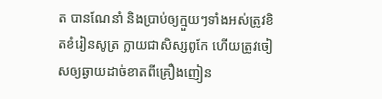ត បានណែនាំ និងប្រាប់ឲ្យក្មួយៗទាំងអស់ត្រូវខិតខំរៀនសូត្រ ក្លាយជាសិស្សពូកែ ហើយត្រូវចៀសឲ្យឆ្ងាយដាច់ខាតពីគ្រឿងញៀន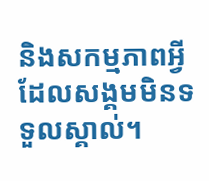និងសកម្មភាពអ្វីដែលសង្គមមិនទទួលស្គាល់។